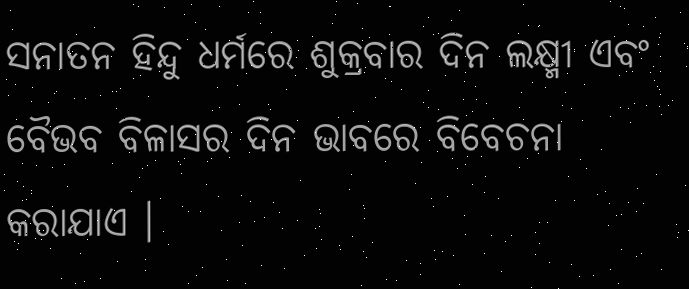ସନାତନ ହିନ୍ଦୁ ଧର୍ମରେ ଶୁକ୍ରବାର ଦିନ ଲକ୍ଷ୍ମୀ ଏବଂ ବୈଭବ ବିଳାସର ଦିନ ଭାବରେ ବିବେଚନା କରାଯାଏ ।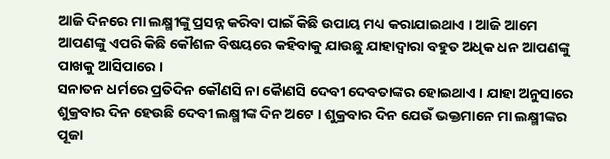ଆଜି ଦିନରେ ମା ଲକ୍ଷ୍ମୀଙ୍କୁ ପ୍ରସନ୍ନ କରିବା ପାଇଁ କିଛି ଉପାୟ ମଧ୍ୟ କରାଯାଇଥାଏ । ଆଜି ଆମେ ଆପଣଙ୍କୁ ଏପରି କିଛି କୌଶଳ ବିଷୟରେ କହିବାକୁ ଯାଉଛୁ ଯାହାଦ୍ୱାରା ବହୁତ ଅଧିକ ଧନ ଆପଣଙ୍କୁ ପାଖକୁ ଆସିପାରେ ।
ସନାତନ ଧର୍ମରେ ପ୍ରତିଦିନ କୌଣସି ନା କୋୖଣସି ଦେବୀ ଦେବତାଙ୍କର ହୋଇଥାଏ । ଯାହା ଅନୁସାରେ ଶୁକ୍ରବାର ଦିନ ହେଉଛି ଦେବୀ ଲକ୍ଷ୍ମୀଙ୍କ ଦିନ ଅଟେ । ଶୁକ୍ରବାର ଦିନ ଯେଉଁ ଭକ୍ତମାନେ ମା ଲକ୍ଷ୍ମୀଙ୍କର ପୂଜା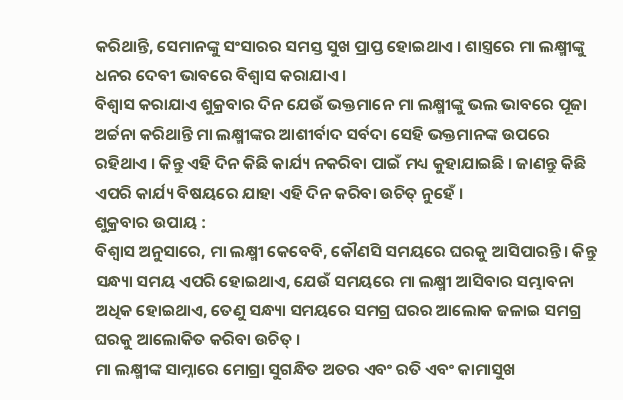କରିଥାନ୍ତି, ସେମାନଙ୍କୁ ସଂସାରର ସମସ୍ତ ସୁଖ ପ୍ରାପ୍ତ ହୋଇଥାଏ । ଶାସ୍ତ୍ରରେ ମା ଲକ୍ଷ୍ମୀଙ୍କୁ ଧନର ଦେବୀ ଭାବରେ ବିଶ୍ୱାସ କରାଯାଏ ।
ବିଶ୍ୱାସ କରାଯାଏ ଶୁକ୍ରବାର ଦିନ ଯେଉଁ ଭକ୍ତମାନେ ମା ଲକ୍ଷ୍ମୀଙ୍କୁ ଭଲ ଭାବରେ ପୂଜା ଅର୍ଚ୍ଚନା କରିଥାନ୍ତି ମା ଲକ୍ଷ୍ମୀଙ୍କର ଆଶୀର୍ବାଦ ସର୍ବଦା ସେହି ଭକ୍ତମାନଙ୍କ ଉପରେ ରହିଥାଏ । କିନ୍ତୁ ଏହି ଦିନ କିଛି କାର୍ଯ୍ୟ ନକରିବା ପାଇଁ ମଧ୍ୟ କୁହାଯାଇଛି । ଜାଣନ୍ତୁ କିଛି ଏପରି କାର୍ଯ୍ୟ ବିଷୟରେ ଯାହା ଏହି ଦିନ କରିବା ଉଚିତ୍ ନୁହେଁ ।
ଶୁକ୍ରବାର ଉପାୟ :
ବିଶ୍ୱାସ ଅନୁସାରେ, ମା ଲକ୍ଷ୍ମୀ କେବେବି, କୌଣସି ସମୟରେ ଘରକୁ ଆସିପାରନ୍ତି । କିନ୍ତୁ ସନ୍ଧ୍ୟା ସମୟ ଏପରି ହୋଇଥାଏ, ଯେଉଁ ସମୟରେ ମା ଲକ୍ଷ୍ମୀ ଆସିବାର ସମ୍ଭାବନା ଅଧିକ ହୋଇଥାଏ, ତେଣୁ ସନ୍ଧ୍ୟା ସମୟରେ ସମଗ୍ର ଘରର ଆଲୋକ ଜଳାଇ ସମଗ୍ର ଘରକୁ ଆଲୋକିତ କରିବା ଉଚିତ୍ ।
ମା ଲକ୍ଷ୍ମୀଙ୍କ ସାମ୍ନାରେ ମୋଗ୍ରା ସୁଗନ୍ଧିତ ଅତର ଏବଂ ରତି ଏବଂ କାମାସୁଖ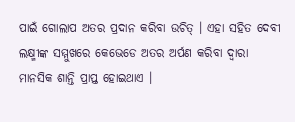ପାଇଁ ଗୋଲାପ ଅତର ପ୍ରଦାନ କରିବା ଉଚିତ୍ । ଏହା ସହିତ ଦେବୀ ଲକ୍ଷ୍ମୀଙ୍କ ସମ୍ମୁଖରେ କେଭେଡେ ଅତର ଅର୍ପଣ କରିବା ଦ୍ୱାରା ମାନସିକ ଶାନ୍ତି ପ୍ରାପ୍ତ ହୋଇଥାଏ ।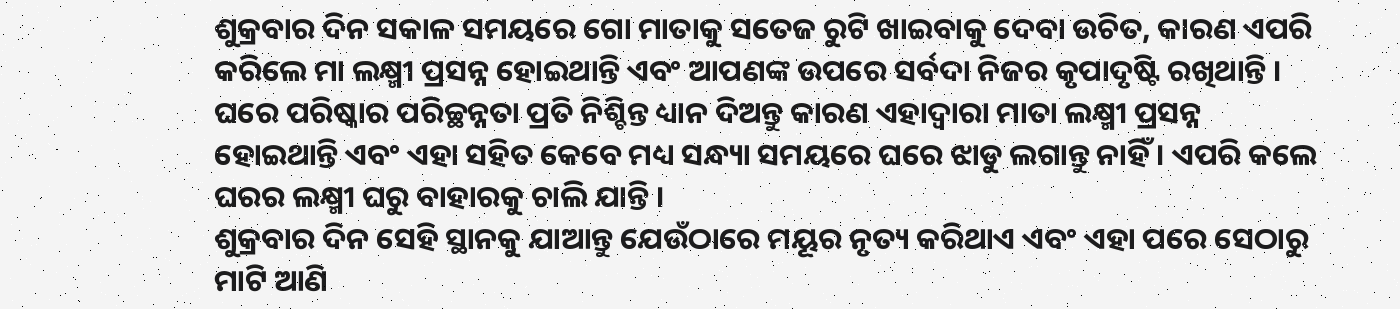ଶୁକ୍ରବାର ଦିନ ସକାଳ ସମୟରେ ଗୋ ମାତାକୁ ସତେଜ ରୁଟି ଖାଇବାକୁ ଦେବା ଉଚିତ, କାରଣ ଏପରି କରିଲେ ମା ଲକ୍ଷ୍ମୀ ପ୍ରସନ୍ନ ହୋଇଥାନ୍ତି ଏବଂ ଆପଣଙ୍କ ଉପରେ ସର୍ବଦା ନିଜର କୃପାଦୃଷ୍ଟି ରଖିଥାନ୍ତି ।
ଘରେ ପରିଷ୍କାର ପରିଚ୍ଛନ୍ନତା ପ୍ରତି ନିଶ୍ଚିନ୍ତ ଧ୍ୟାନ ଦିଅନ୍ତୁ କାରଣ ଏହାଦ୍ବାରା ମାତା ଲକ୍ଷ୍ମୀ ପ୍ରସନ୍ନ ହୋଇଥାନ୍ତି ଏବଂ ଏହା ସହିତ କେବେ ମଧ୍ୟ ସନ୍ଧ୍ୟା ସମୟରେ ଘରେ ଝାଡୁ ଲଗାନ୍ତୁ ନାହିଁ । ଏପରି କଲେ ଘରର ଲକ୍ଷ୍ମୀ ଘରୁ ବାହାରକୁ ଚାଲି ଯାନ୍ତି ।
ଶୁକ୍ରବାର ଦିନ ସେହି ସ୍ଥାନକୁ ଯାଆନ୍ତୁ ଯେଉଁଠାରେ ମୟୂର ନୃତ୍ୟ କରିଥାଏ ଏବଂ ଏହା ପରେ ସେଠାରୁ ମାଟି ଆଣି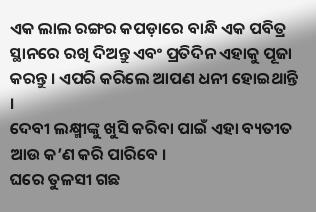ଏକ ଲାଲ ରଙ୍ଗର କପଡ଼ାରେ ବାନ୍ଧି ଏକ ପବିତ୍ର ସ୍ଥାନରେ ରଖି ଦିଅନ୍ତୁ ଏବଂ ପ୍ରତିଦିନ ଏହାକୁ ପୂଜା କରନ୍ତୁ । ଏପରି କରିଲେ ଆପଣ ଧନୀ ହୋଇଥାନ୍ତି ।
ଦେବୀ ଲକ୍ଷ୍ମୀଙ୍କୁ ଖୁସି କରିବା ପାଇଁ ଏହା ବ୍ୟତୀତ ଆଉ କ’ଣ କରି ପାରିବେ ।
ଘରେ ତୁଳସୀ ଗଛ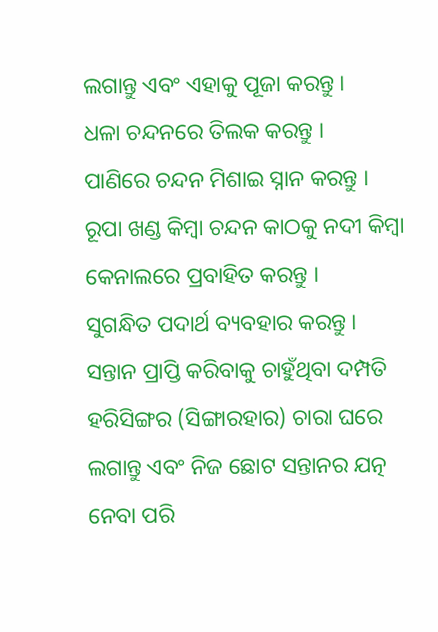ଲଗାନ୍ତୁ ଏବଂ ଏହାକୁ ପୂଜା କରନ୍ତୁ ।
ଧଳା ଚନ୍ଦନରେ ତିଲକ କରନ୍ତୁ ।
ପାଣିରେ ଚନ୍ଦନ ମିଶାଇ ସ୍ନାନ କରନ୍ତୁ ।
ରୂପା ଖଣ୍ଡ କିମ୍ବା ଚନ୍ଦନ କାଠକୁ ନଦୀ କିମ୍ବା କେନାଲରେ ପ୍ରବାହିତ କରନ୍ତୁ ।
ସୁଗନ୍ଧିତ ପଦାର୍ଥ ବ୍ୟବହାର କରନ୍ତୁ ।
ସନ୍ତାନ ପ୍ରାପ୍ତି କରିବାକୁ ଚାହୁଁଥିବା ଦମ୍ପତି ହରିସିଙ୍ଗର (ସିଙ୍ଗାରହାର) ଚାରା ଘରେ ଲଗାନ୍ତୁ ଏବଂ ନିଜ ଛୋଟ ସନ୍ତାନର ଯତ୍ନ ନେବା ପରି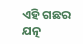ଏହି ଗଛର ଯତ୍ନ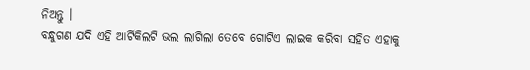ନିଅନ୍ତୁ ।
ବନ୍ଧୁଗଣ ଯଦି ଏହି ଆର୍ଟିକିଲଟି ଭଲ ଲାଗିଲା ତେବେ ଗୋଟିଏ ଲାଇକ କରିବା ସହିତ ଏହାକୁ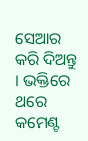ସେଆର କରି ଦିଅନ୍ତୁ । ଭକ୍ତିରେ ଥରେ କମେଣ୍ଟ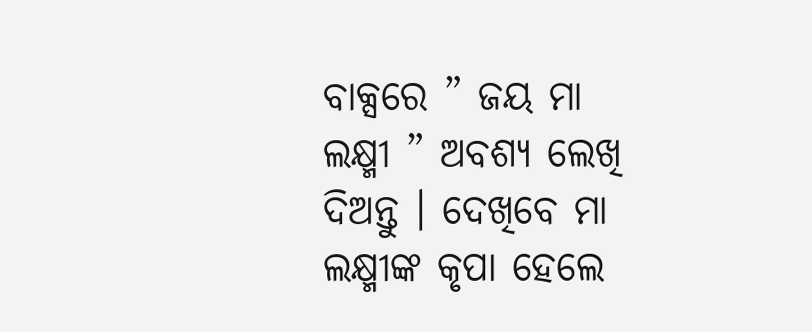ବାକ୍ସରେ ” ଜୟ ମା ଲକ୍ଷ୍ମୀ ” ଅବଶ୍ୟ ଲେଖି ଦିଅନ୍ତୁ । ଦେଖିବେ ମା ଲକ୍ଷ୍ମୀଙ୍କ କୃପା ହେଲେ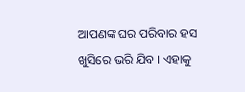ଆପଣଙ୍କ ଘର ପରିବାର ହସ ଖୁସିରେ ଭରି ଯିବ । ଏହାକୁ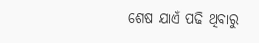ଶେଷ ଯାଏଁ ପଢି ଥିବାରୁ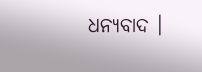ଧନ୍ୟବାଦ ।